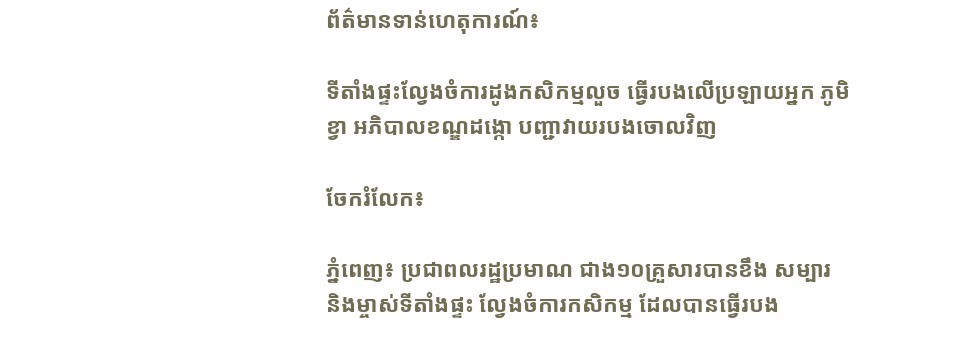ព័ត៌មានទាន់ហេតុការណ៍៖

ទីតាំងផ្ទះល្វែងចំការដូងកសិកម្មលួច ធ្វើរបងលើប្រឡាយអ្នក ភូមិខ្វា អភិបាលខណ្ឌដង្កោ បញ្ជាវាយរបងចោលវិញ

ចែករំលែក៖

ភ្នំពេញ៖ ប្រជាពលរដ្ឋប្រមាណ ជាង១០គ្រួសារបានខឹង សម្បារ និងម្ចាស់ទីតាំងផ្ទះ ល្វែងចំការកសិកម្ម ដែលបានធ្វើរបង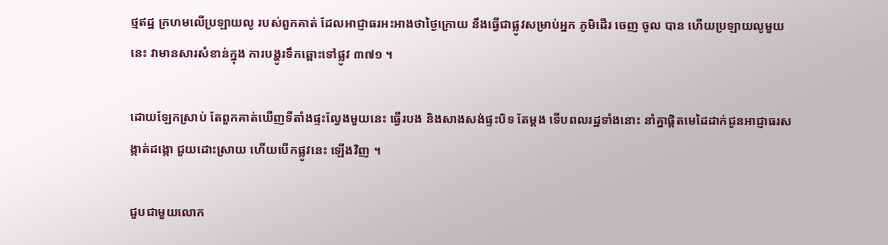ថ្មឥដ្ឋ ក្រហមលើប្រឡាយលូ របស់ពួកគាត់ ដែលអាជ្ញាធរអះអាងថាថ្ងៃក្រោយ នឹងធ្វើជាផ្លូវសម្រាប់អ្នក ភូមិដើរ ចេញ ចូល បាន ហើយប្រឡាយលូមួយនេះ វាមានសារសំខាន់ក្នុង ការបង្ហូរទឹកឆ្ពោះទៅផ្លូវ ៣៧១ ។

ដោយឡែកស្រាប់ តែពួកគាត់ឃើញទីតាំងផ្ទះល្វែងមួយនេះ ធ្វើរបង និងសាងសង់ផ្ទះបិទ តែម្តង ទើបពលរដ្ឋទាំងនោះ នាំគ្នាផ្តិតមេដៃដាក់ជូនអាជ្ញាធរសង្កាត់ដង្កោ ជួយដោះស្រាយ ហើយបើកផ្លូវនេះ ឡើងវិញ ។

ជួបជាមួយលោក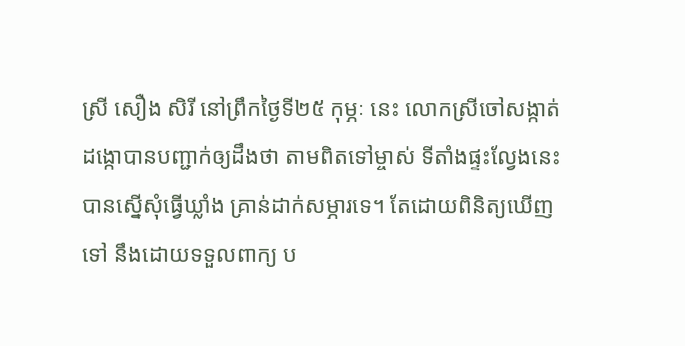ស្រី សឿង សិរី នៅព្រឹកថ្ងៃទី២៥ កុម្ភៈ នេះ លោកស្រីចៅសង្កាត់ ដង្កោបានបញ្ជាក់ឲ្យដឹងថា តាមពិតទៅម្ចាស់ ទីតាំងផ្ទះល្វែងនេះ បានស្នើសុំធ្វើឃ្លាំង គ្រាន់ដាក់សម្ភារទេ។ តែដោយពិនិត្យឃើញ ទៅ នឹងដោយទទួលពាក្យ ប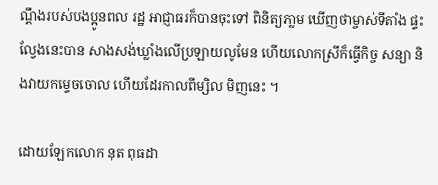ណ្តឹងរបស់បងប្អូនពល រដ្ឋ អាជ្ញាធរក៏បានចុះទៅ ពិនិត្យភា្លម ឃើញថាម្ចាស់ទីតាំង ផ្ទះល្វែងនេះបាន សាងសង់ឃ្លាំងលើប្រឡាយលូមែន ហើយលោកស្រីក៏ធ្វើកិច្ច សន្យា និងវាយកម្ទេចចោល ហើយដែរកាលពីម្សិល មិញនេះ ។

ដោយឡែកលោក នុត ពុធដា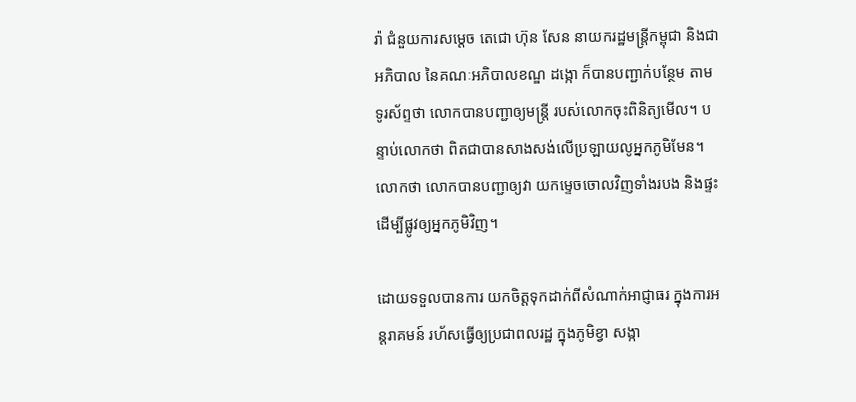រ៉ា ជំនួយការសម្តេច តេជោ ហ៊ុន សែន នាយករដ្ឋមន្ត្រីកម្ពុជា និងជាអភិបាល នៃគណៈអភិបាលខណ្ឌ ដង្កោ ក៏បានបញ្ជាក់បន្ថែម តាមទូរស័ព្ទថា លោកបានបញ្ជាឲ្យមន្ត្រី របស់លោកចុះពិនិត្យមើល។ បន្ទាប់លោកថា ពិតជាបានសាងសង់លើប្រឡាយលូអ្នកភូមិមែន។ លោកថា លោកបានបញ្ជាឲ្យវា យកម្ទេចចោលវិញទាំងរបង និងផ្ទះ ដើម្បីផ្លូវឲ្យអ្នកភូមិវិញ។

ដោយទទួលបានការ យកចិត្តទុកដាក់ពីសំណាក់អាជ្ញាធរ ក្នុងការអន្តរាគមន៍ រហ័សធ្វើឲ្យប្រជាពលរដ្ឋ ក្នុងភូមិខ្វា សង្កា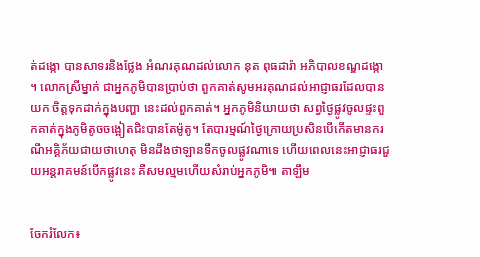ត់ដង្កោ បានសាទរនិងថ្លែង អំណរគុណដល់លោក នុត ពុធដារ៉ា អភិបាលខណ្ឌដង្កោ ។ លោកស្រីម្នាក់ ជាអ្នកភូមិបានប្រាប់ថា ពួកគាត់សូមអរគុណដល់អាជ្ញាធរដែលបានយក ចិត្តទុកដាក់ក្នុងបញ្ហា នេះដល់ពួកគាត់។ អ្នកភូមិនិយាយថា សព្វថ្ងៃផ្លូវចូលផ្ទះពួកគាត់ក្នុងភូមិតូចចង្អៀតជិះបានតែម៉ូតូ។ តែបារម្មណ៍ថ្ងៃក្រោយប្រសិនបើកើតមានករណីអគ្គិភ័យជាយថាហេតុ មិនដឹងថាឡានទឹកចូលផ្លូវណាទេ ហើយពេលនេះអាជ្ញាធរជួយអន្តរាគមន៍បើកផ្លូវនេះ គឺសមល្មមហើយសំរាប់អ្នកភូមិ៕ តាឡឹម


ចែករំលែក៖